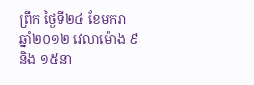ព្រឹក ថ្ងៃទី២៤ ខែមករា ឆ្នាំ២០១២ វេលាម៉ោង ៩ និង ១៥នា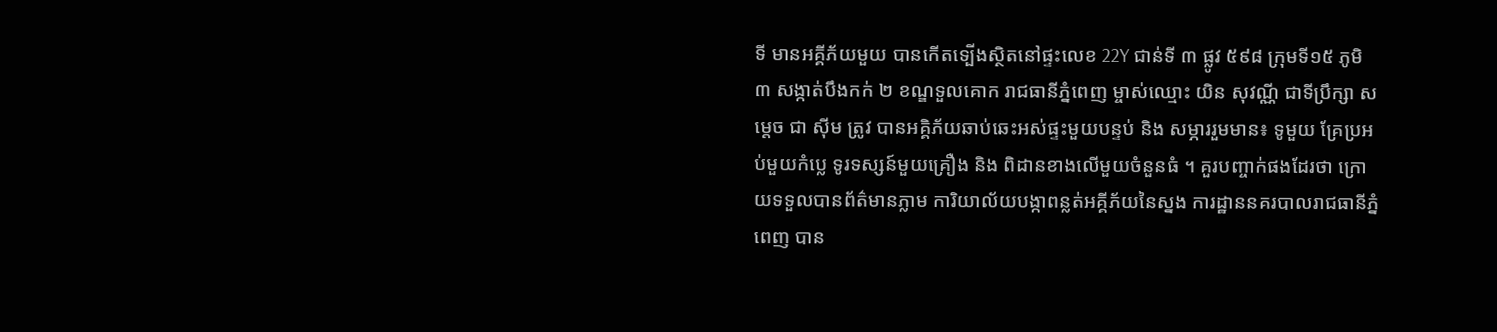ទី មានអគ្គីភ័យមួយ បានកើតទ្បើងស្ថិតនៅផ្ទះលេខ 22Y ជាន់ទី ៣ ផ្លូវ ៥៩៨ ក្រុមទី១៥ ភូមិ ៣ សង្កាត់បឹងកក់ ២ ខណ្ឌទួលគោក រាជធានីភ្នំពេញ ម្ចាស់ឈ្មោះ យិន សុវណ្ណី ជាទីប្រឹក្សា សម្តេច ជា ស៊ីម ត្រូវ បានអគ្គិភ័យឆាប់ឆេះអស់ផ្ទះមួយបន្ទប់ និង សម្ភាររួមមាន៖ ទូមួយ គ្រែប្រអប់មួយកំប្លេ ទូរទស្សន៍មួយគ្រឿង និង ពិដានខាងលើមួយចំនួនធំ ។ គួរបញ្ចាក់ផងដែរថា ក្រោយទទួលបានព័ត៌មានភ្លាម ការិយាល័យបង្កាពន្លត់អគ្គីភ័យនៃស្នង ការដ្ឋាននគរបាលរាជធានីភ្នំពេញ បាន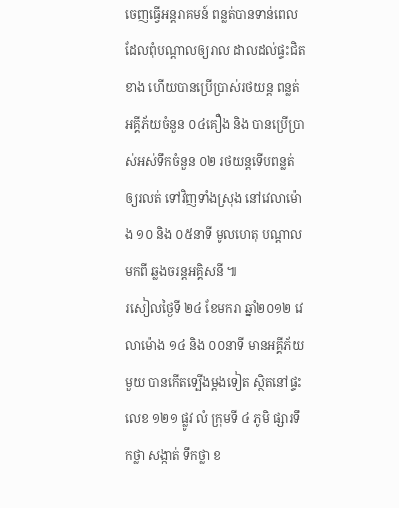ចេញធ្វើអន្តរាគមន៍ ពន្លត់បានទាន់ពេល ដែលពុំបណ្តាលឲ្យរាល ដាលដល់ផ្ទះជិតខាង ហើយបានប្រើប្រាស់រថយន្ត ពន្លត់អគ្គីភ័យចំនួន ០៤គឿង និង បានប្រើប្រាស់អស់ទឹកចំនួន ០២ រថយន្តទើបពន្លត់ឲ្យរលត់ ទៅវិញទាំងស្រុង នៅវេលាម៉ោង ១០ និង ០៥នាទី មូលហេតុ បណ្តាលមកពី ឆ្លងចរន្តអគ្គិសនី ៕
រសៀលថ្ងៃទី ២៤ ខែមករា ឆ្នាំ២០១២ វេលាម៉ោង ១៤ និង ០០នាទី មានអគ្គីភ័យមួយ បានកើតទ្បើងម្តងទៀត ស្ថិតនៅផ្ទះលេខ ១២១ ផ្លូវ លំ ក្រុមទី ៤ ភូមិ ផ្សារទឹកថ្លា សង្កាត់ ទឹកថ្លា ខ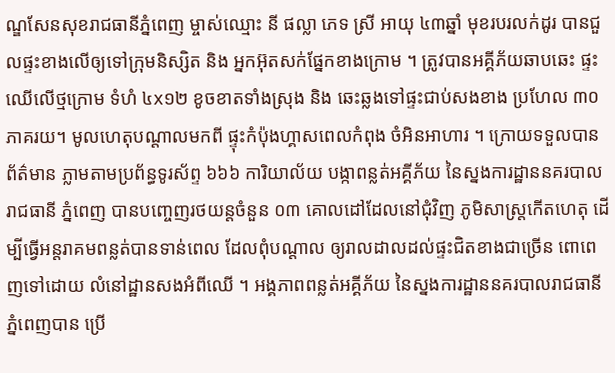ណ្ឌសែនសុខរាជធានីភ្នំពេញ ម្ចាស់ឈ្មោះ នី ផល្លា ភេទ ស្រី អាយុ ៤៣ឆ្នាំ មុខរបរលក់ដូរ បានជួលផ្ទះខាងលើឲ្យទៅក្រុមនិស្សិត និង អ្នកអ៊ុតសក់ផ្នែកខាងក្រោម ។ ត្រូវបានអគ្គីភ័យឆាបឆេះ ផ្ទះឈើលើថ្មក្រោម ទំហំ ៤x១២ ខូចខាតទាំងស្រុង និង ឆេះឆ្លងទៅផ្ទះជាប់សងខាង ប្រហែល ៣០ ភាគរយ។ មូលហេតុបណ្តាលមកពី ផ្ទុះកំប៉ុងហ្គាសពេលកំពុង ចំអិនអាហារ ។ ក្រោយទទួលបានព័ត៌មាន ភ្លាមតាមប្រព័ន្ធទូរស័ព្ទ ៦៦៦ ការិយាល័យ បង្កាពន្លត់អគ្គីភ័យ នៃស្នងការដ្ឋាននគរបាល រាជធានី ភ្នំពេញ បានបញ្ចេញរថយន្តចំនួន ០៣ គោលដៅដែលនៅជុំវិញ ភូមិសាស្ត្រកើតហេតុ ដើម្បីធ្វើអន្តរាគមពន្លត់បានទាន់ពេល ដែលពុំបណ្តាល ឲ្យរាលដាលដល់ផ្ទះជិតខាងជាច្រើន ពោពេញទៅដោយ លំនៅដ្ឋានសងអំពីឈើ ។ អង្គភាពពន្លត់អគ្គីភ័យ នៃស្នងការដ្ឋាននគរបាលរាជធានីភ្នំពេញបាន ប្រើ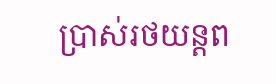ប្រាស់រថយន្តព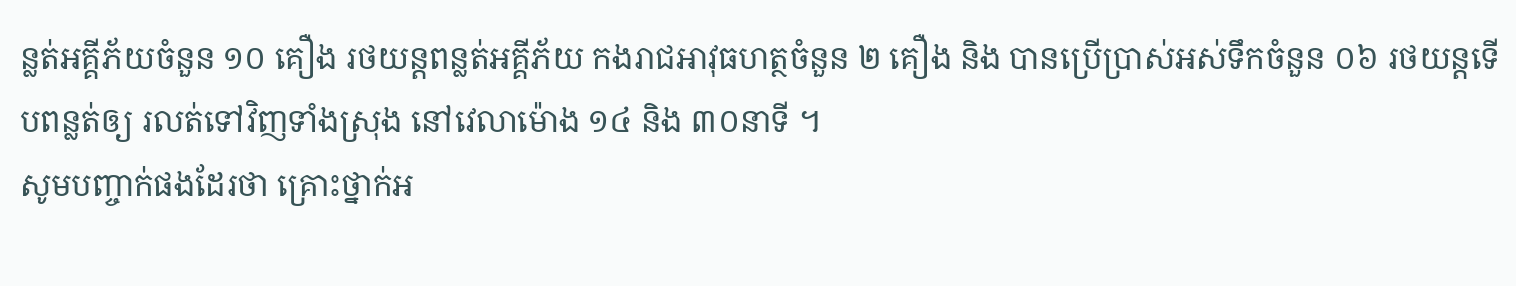ន្លត់អគ្គីភ័យចំនួន ១០ គឿង រថយន្តពន្លត់អគ្គីភ័យ កងរាជអាវុធហត្ថចំនួន ២ គឿង និង បានប្រើប្រាស់អស់ទឹកចំនួន ០៦ រថយន្តទើបពន្លត់ឲ្យ រលត់ទៅវិញទាំងស្រុង នៅវេលាម៉ោង ១៤ និង ៣០នាទី ។
សូមបញ្ចាក់ផងដែរថា គ្រោះថ្នាក់អ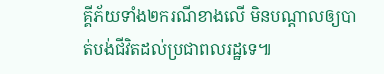គ្គីភ័យទាំង២ករណីខាងលើ មិនបណ្តាលឲ្យបាត់បង់ជីវិតដល់ប្រជាពលរដ្ឋទេ៕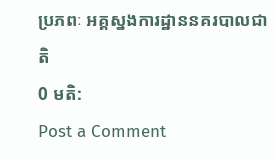ប្រភពៈ អគ្គស្នងការដ្ឋាននគរបាលជាតិ
0 មតិ:
Post a Comment